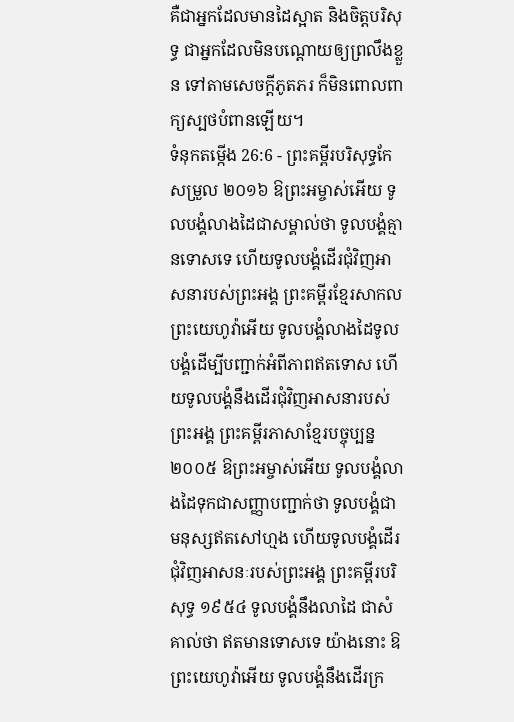គឺជាអ្នកដែលមានដៃស្អាត និងចិត្តបរិសុទ្ធ ជាអ្នកដែលមិនបណ្ដោយឲ្យព្រលឹងខ្លួន ទៅតាមសេចក្ដីភូតភរ ក៏មិនពោលពាក្យស្បថបំពានឡើយ។
ទំនុកតម្កើង 26:6 - ព្រះគម្ពីរបរិសុទ្ធកែសម្រួល ២០១៦ ឱព្រះអម្ចាស់អើយ ទូលបង្គំលាងដៃជាសម្គាល់ថា ទូលបង្គំគ្មានទោសទេ ហើយទូលបង្គំដើរជុំវិញអាសនារបស់ព្រះអង្គ ព្រះគម្ពីរខ្មែរសាកល ព្រះយេហូវ៉ាអើយ ទូលបង្គំលាងដៃទូលបង្គំដើម្បីបញ្ជាក់អំពីភាពឥតទោស ហើយទូលបង្គំនឹងដើរជុំវិញអាសនារបស់ព្រះអង្គ ព្រះគម្ពីរភាសាខ្មែរបច្ចុប្បន្ន ២០០៥ ឱព្រះអម្ចាស់អើយ ទូលបង្គំលាងដៃទុកជាសញ្ញាបញ្ជាក់ថា ទូលបង្គំជាមនុស្សឥតសៅហ្មង ហើយទូលបង្គំដើរជុំវិញអាសនៈរបស់ព្រះអង្គ ព្រះគម្ពីរបរិសុទ្ធ ១៩៥៤ ទូលបង្គំនឹងលាដៃ ជាសំគាល់ថា ឥតមានទោសទេ យ៉ាងនោះ ឱព្រះយេហូវ៉ាអើយ ទូលបង្គំនឹងដើរក្រ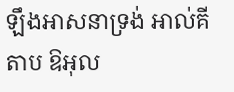ឡឹងអាសនាទ្រង់ អាល់គីតាប ឱអុល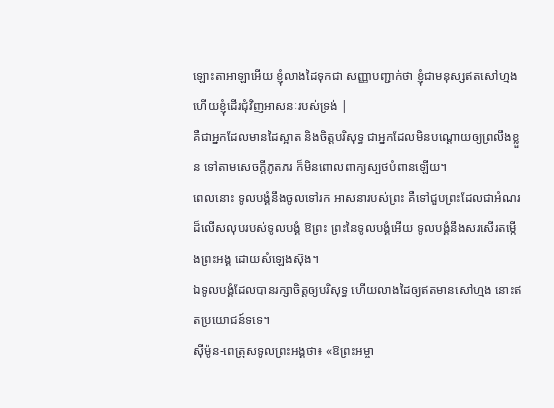ឡោះតាអាឡាអើយ ខ្ញុំលាងដៃទុកជា សញ្ញាបញ្ជាក់ថា ខ្ញុំជាមនុស្សឥតសៅហ្មង ហើយខ្ញុំដើរជុំវិញអាសនៈរបស់ទ្រង់ |
គឺជាអ្នកដែលមានដៃស្អាត និងចិត្តបរិសុទ្ធ ជាអ្នកដែលមិនបណ្ដោយឲ្យព្រលឹងខ្លួន ទៅតាមសេចក្ដីភូតភរ ក៏មិនពោលពាក្យស្បថបំពានឡើយ។
ពេលនោះ ទូលបង្គំនឹងចូលទៅរក អាសនារបស់ព្រះ គឺទៅជួបព្រះដែលជាអំណរ ដ៏លើសលុបរបស់ទូលបង្គំ ឱព្រះ ព្រះនៃទូលបង្គំអើយ ទូលបង្គំនឹងសរសើរតម្កើងព្រះអង្គ ដោយសំឡេងស៊ុង។
ឯទូលបង្គំដែលបានរក្សាចិត្តឲ្យបរិសុទ្ធ ហើយលាងដៃឲ្យឥតមានសៅហ្មង នោះឥតប្រយោជន៍ទទេ។
ស៊ីម៉ូន-ពេត្រុសទូលព្រះអង្គថា៖ «ឱព្រះអម្ចា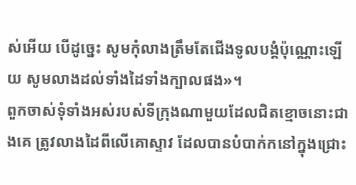ស់អើយ បើដូច្នេះ សូមកុំលាងត្រឹមតែជើងទូលបង្គំប៉ុណ្ណោះឡើយ សូមលាងដល់ទាំងដៃទាំងក្បាលផង»។
ពួកចាស់ទុំទាំងអស់របស់ទីក្រុងណាមួយដែលជិតខ្មោចនោះជាងគេ ត្រូវលាងដៃពីលើគោស្ទាវ ដែលបានបំបាក់កនៅក្នុងជ្រោះ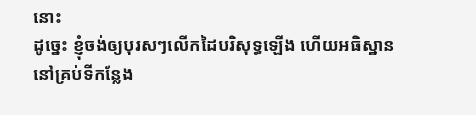នោះ
ដូច្នេះ ខ្ញុំចង់ឲ្យបុរសៗលើកដៃបរិសុទ្ធឡើង ហើយអធិស្ឋាននៅគ្រប់ទីកន្លែង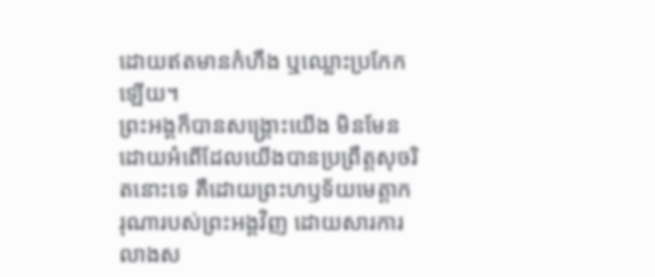ដោយឥតមានកំហឹង ឬឈ្លោះប្រកែកឡើយ។
ព្រះអង្គក៏បានសង្គ្រោះយើង មិនមែនដោយអំពើដែលយើងបានប្រព្រឹត្តសុចរិតនោះទេ គឺដោយព្រះហឫទ័យមេត្តាករុណារបស់ព្រះអង្គវិញ ដោយសារការលាងស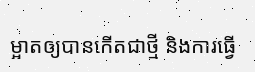ម្អាតឲ្យបានកើតជាថ្មី និងការធ្វើ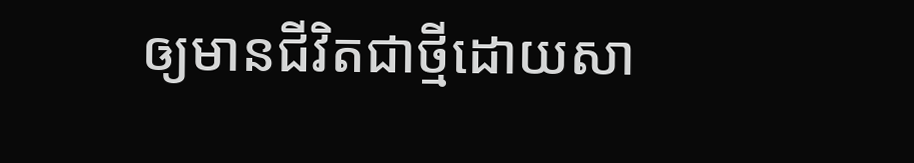ឲ្យមានជីវិតជាថ្មីដោយសា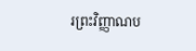រព្រះវិញ្ញាណប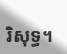រិសុទ្ធ។